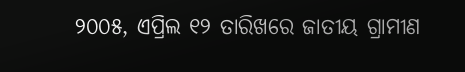୨୦୦୫, ଏପ୍ରିଲ ୧୨ ତାରିଖରେ ଜାତୀୟ ଗ୍ରାମୀଣ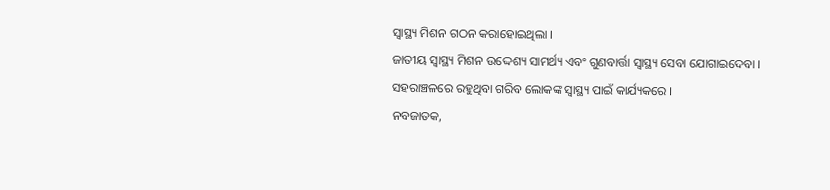ସ୍ୱାସ୍ଥ୍ୟ ମିଶନ ଗଠନ କରାହୋଇଥିଲା ।
ଜାତୀୟ ସ୍ୱାସ୍ଥ୍ୟ ମିଶନ ଉଦ୍ଦେଶ୍ୟ ସାମର୍ଥ୍ୟ ଏବଂ ଗୁଣବାର୍ତ୍ତା ସ୍ୱାସ୍ଥ୍ୟ ସେବା ଯୋଗାଇଦେବା ।
ସହରାଞ୍ଚଳରେ ରହୁଥିବା ଗରିବ ଲୋକଙ୍କ ସ୍ୱାସ୍ଥ୍ୟ ପାଇଁ କାର୍ଯ୍ୟକରେ ।
ନବଜାତକ,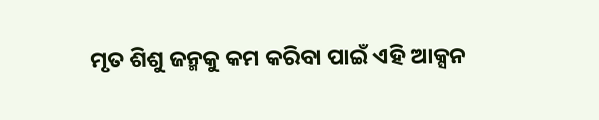ମୃତ ଶିଶୁ ଜନ୍ମକୁ କମ କରିବା ପାଇଁ ଏହି ଆକ୍ସନ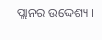ପ୍ଲାନର ଉଦ୍ଦେଶ୍ୟ ।